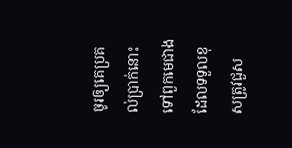ចូរឲ្យគេប្រគល់ប្រាក់នោះ ទៅពួកមេជាងដែលទទួលខុសត្រូវជួស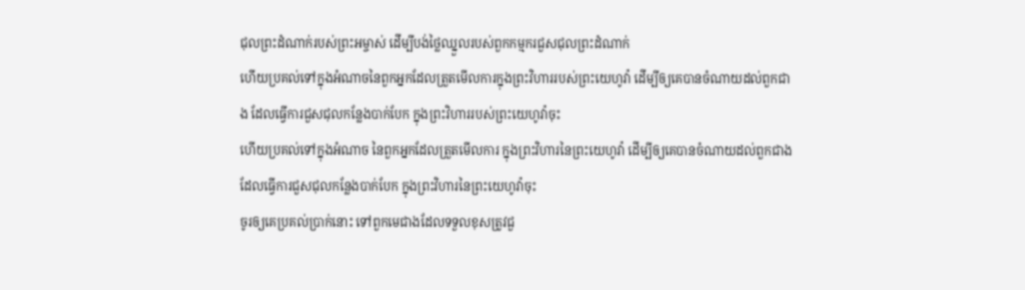ជុលព្រះដំណាក់របស់ព្រះអម្ចាស់ ដើម្បីបង់ថ្លៃឈ្នួលរបស់ពួកកម្មករជួសជុលព្រះដំណាក់
ហើយប្រគល់ទៅក្នុងអំណាចនៃពួកអ្នកដែលត្រួតមើលការក្នុងព្រះវិហាររបស់ព្រះយេហូវ៉ា ដើម្បីឲ្យគេបានចំណាយដល់ពួកជាង ដែលធ្វើការជួសជុលកន្លែងបាក់បែក ក្នុងព្រះវិហាររបស់ព្រះយេហូវ៉ាចុះ
ហើយប្រគល់ទៅក្នុងអំណាច នៃពួកអ្នកដែលត្រួតមើលការ ក្នុងព្រះវិហារនៃព្រះយេហូវ៉ា ដើម្បីឲ្យគេបានចំណាយដល់ពួកជាង ដែលធ្វើការជួសជុលកន្លែងបាក់បែក ក្នុងព្រះវិហារនៃព្រះយេហូវ៉ាចុះ
ចូរឲ្យគេប្រគល់ប្រាក់នោះ ទៅពួកមេជាងដែលទទួលខុសត្រូវជួ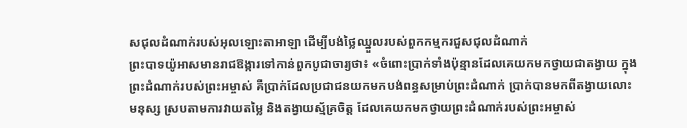សជុលដំណាក់របស់អុលឡោះតាអាឡា ដើម្បីបង់ថ្លៃឈ្នួលរបស់ពួកកម្មករជួសជុលដំណាក់
ព្រះបាទយ៉ូអាសមានរាជឱង្ការទៅកាន់ពួកបូជាចារ្យថា៖ «ចំពោះប្រាក់ទាំងប៉ុន្មានដែលគេយកមកថ្វាយជាតង្វាយ ក្នុងព្រះដំណាក់របស់ព្រះអម្ចាស់ គឺប្រាក់ដែលប្រជាជនយកមកបង់ពន្ធសម្រាប់ព្រះដំណាក់ ប្រាក់បានមកពីតង្វាយលោះមនុស្ស ស្របតាមការវាយតម្លៃ និងតង្វាយស្ម័គ្រចិត្ត ដែលគេយកមកថ្វាយព្រះដំណាក់របស់ព្រះអម្ចាស់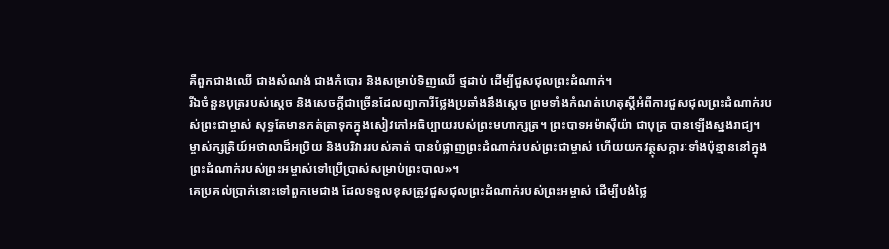គឺពួកជាងឈើ ជាងសំណង់ ជាងកំបោរ និងសម្រាប់ទិញឈើ ថ្មដាប់ ដើម្បីជួសជុលព្រះដំណាក់។
រីឯចំនួនបុត្ររបស់ស្ដេច និងសេចក្ដីជាច្រើនដែលព្យាការីថ្លែងប្រឆាំងនឹងស្ដេច ព្រមទាំងកំណត់ហេតុស្ដីអំពីការជួសជុលព្រះដំណាក់របស់ព្រះជាម្ចាស់ សុទ្ធតែមានកត់ត្រាទុកក្នុងសៀវភៅអធិប្បាយរបស់ព្រះមហាក្សត្រ។ ព្រះបាទអម៉ាស៊ីយ៉ា ជាបុត្រ បានឡើងស្នងរាជ្យ។
ម្ចាស់ក្សត្រិយ៍អថាលាដ៏អប្រិយ និងបរិវាររបស់គាត់ បានបំផ្លាញព្រះដំណាក់របស់ព្រះជាម្ចាស់ ហើយយកវត្ថុសក្ការៈទាំងប៉ុន្មាននៅក្នុងព្រះដំណាក់របស់ព្រះអម្ចាស់ទៅប្រើប្រាស់សម្រាប់ព្រះបាល»។
គេប្រគល់ប្រាក់នោះទៅពួកមេជាង ដែលទទួលខុសត្រូវជួសជុលព្រះដំណាក់របស់ព្រះអម្ចាស់ ដើម្បីបង់ថ្លៃ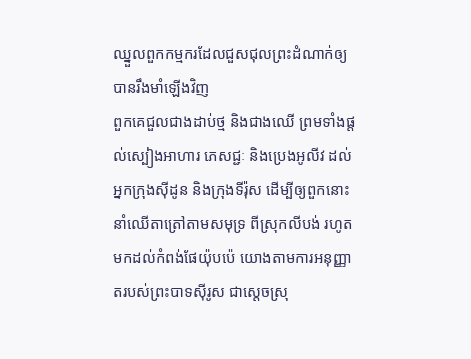ឈ្នួលពួកកម្មករដែលជួសជុលព្រះដំណាក់ឲ្យបានរឹងមាំឡើងវិញ
ពួកគេជួលជាងដាប់ថ្ម និងជាងឈើ ព្រមទាំងផ្ដល់ស្បៀងអាហារ ភេសជ្ជៈ និងប្រេងអូលីវ ដល់អ្នកក្រុងស៊ីដូន និងក្រុងទីរ៉ុស ដើម្បីឲ្យពួកនោះនាំឈើតាត្រៅតាមសមុទ្រ ពីស្រុកលីបង់ រហូតមកដល់កំពង់ផែយ៉ុបប៉េ យោងតាមការអនុញ្ញាតរបស់ព្រះបាទស៊ីរូស ជាស្ដេចស្រុ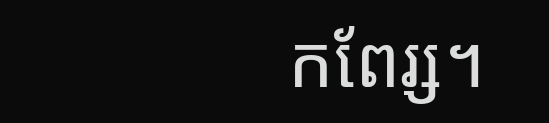កពែរ្ស។